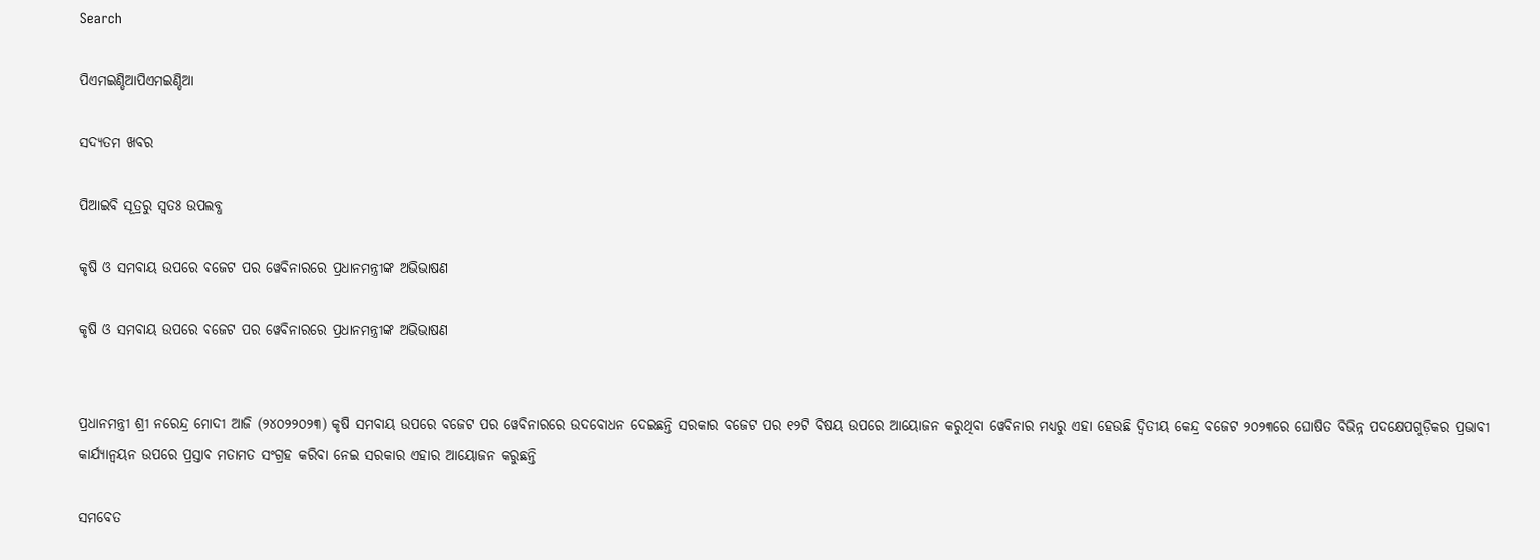Search

ପିଏମଇଣ୍ଡିଆପିଏମଇଣ୍ଡିଆ

ସଦ୍ୟତମ ଖବର

ପିଆଇବି ସୂତ୍ରରୁ ସ୍ବତଃ ଉପଲବ୍ଧ

କୃଷି ଓ ସମବାୟ ଉପରେ ବଜେଟ ପର ୱେବିନାରରେ ପ୍ରଧାନମନ୍ତ୍ରୀଙ୍କ ଅଭିଭାଷଣ

କୃଷି ଓ ସମବାୟ ଉପରେ ବଜେଟ ପର ୱେବିନାରରେ ପ୍ରଧାନମନ୍ତ୍ରୀଙ୍କ ଅଭିଭାଷଣ


ପ୍ରଧାନମନ୍ତ୍ରୀ ଶ୍ରୀ ନରେନ୍ଦ୍ର ମୋଦୀ ଆଜି (୨୪୦୨୨୦୨୩) କୃଷି ସମବାୟ ଉପରେ ବଜେଟ ପର ୱେବିନାରରେ ଉଦବୋଧନ ଦେଇଛନ୍ତି ସରକାର ବଜେଟ ପର ୧୨ଟି ବିଷୟ ଉପରେ ଆୟୋଜନ କରୁଥିବା ୱେବିନାର ମଧ୍ୟରୁ ଏହା ହେଉଛି ଦ୍ୱିତୀୟ କେନ୍ଦ୍ର ବଜେଟ ୨୦୨୩ରେ ଘୋଷିତ ବିଭିନ୍ନ ପଦକ୍ଷେପଗୁଡ଼ିକର ପ୍ରଭାବୀ କାର୍ଯ୍ୟାନ୍ୱୟନ ଉପରେ ପ୍ରସ୍ତାବ ମତାମତ ସଂଗ୍ରହ କରିବା ନେଇ ସରକାର ଏହାର ଆୟୋଜନ କରୁଛନ୍ତି

ସମବେତ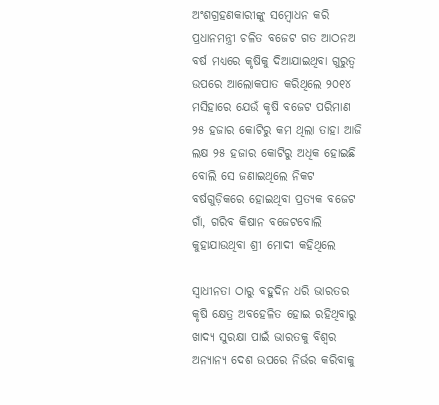ଅଂଶଗ୍ରହଣକାରୀଙ୍କୁ ସମ୍ବୋଧନ କରି ପ୍ରଧାନମନ୍ତ୍ରୀ ଚଳିତ ବଜେଟ ଗତ ଆଠନଅ ବର୍ଷ ମଧ୍ୟରେ କୃଷିକୁ ଦିଆଯାଇଥିବା ଗୁରୁତ୍ୱ ଉପରେ ଆଲୋକପାତ କରିଥିଲେ ୨୦୧୪ ମସିହାରେ ଯେଉଁ କୃଷି ବଜେଟ ପରିମାଣ ୨୫ ହଜାର କୋଟିରୁ କମ ଥିଲା ତାହା ଆଜି ଲକ୍ଷ ୨୫ ହଜାର କୋଟିରୁ ଅଧିକ ହୋଇଛି ବୋଲି ସେ ଜଣାଇଥିଲେ ନିକଟ ବର୍ଷଗୁଡ଼ିକରେ ହୋଇଥିବା ପ୍ରତ୍ୟକ ବଜେଟ ଗାଁ, ଗରିବ କିଷାନ ବଜେଟବୋଲି କୁହାଯାଉଥିବା ଶ୍ରୀ ମୋଦୀ କହିଥିଲେ

ସ୍ୱାଧୀନତା ଠାରୁ ବହୁଦିନ ଧରି ଭାରତର କୃଷି କ୍ଷେତ୍ର ଅବହେଳିତ ହୋଇ ରହିଥିବାରୁ ଖାଦ୍ୟ ସୁରକ୍ଷା ପାଇଁ ଭାରତକୁ ବିଶ୍ୱର ଅନ୍ୟାନ୍ୟ ଦେଶ ଉପରେ ନିର୍ଭର କରିବାକୁ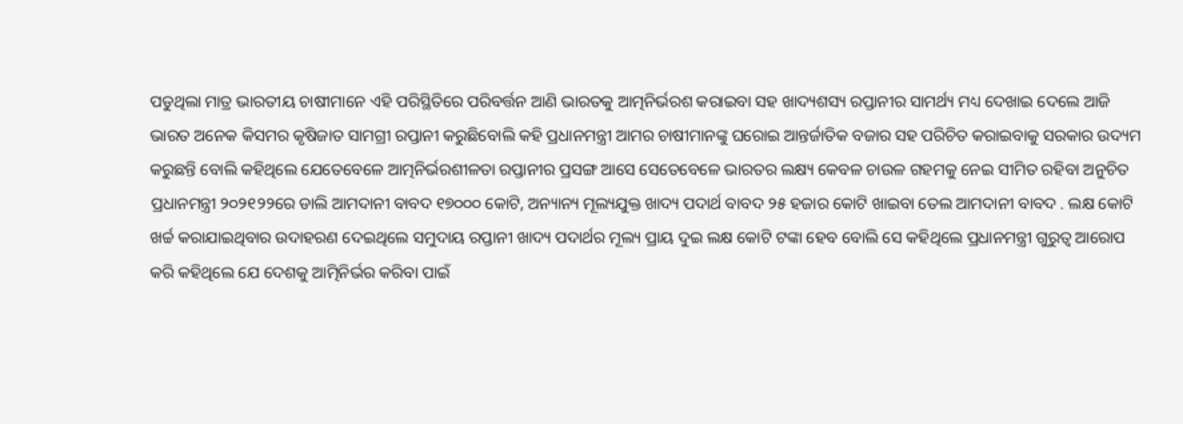ପଡୁଥିଲା ମାତ୍ର ଭାରତୀୟ ଚାଷୀମାନେ ଏହି ପରିସ୍ଥିତିରେ ପରିବର୍ତ୍ତନ ଆଣି ଭାରତକୁ ଆତ୍ମନିର୍ଭରଶ କରାଇବା ସହ ଖାଦ୍ୟଶସ୍ୟ ରପ୍ତାନୀର ସାମର୍ଥ୍ୟ ମଧ୍ୟ ଦେଖାଇ ଦେଲେ ଆଜି ଭାରତ ଅନେକ କିସମର କୃଷିଜାତ ସାମଗ୍ରୀ ରପ୍ତାନୀ କରୁଛିବୋଲି କହି ପ୍ରଧାନମନ୍ତ୍ରୀ ଆମର ଚାଷୀମାନଙ୍କୁ ଘରୋଇ ଆନ୍ତର୍ଜାତିକ ବଜାର ସହ ପରିଚିତ କରାଇବାକୁ ସରକାର ଉଦ୍ୟମ କରୁଛନ୍ତି ବୋଲି କହିଥିଲେ ଯେତେବେଳେ ଆତ୍ମନିର୍ଭରଶୀଳତା ରପ୍ତାନୀର ପ୍ରସଙ୍ଗ ଆସେ ସେତେବେଳେ ଭାରତର ଲକ୍ଷ୍ୟ କେବଳ ଚାଉଳ ଗହମକୁ ନେଇ ସୀମିତ ରହିବା ଅନୁଚିତ ପ୍ରଧାନମନ୍ତ୍ରୀ ୨୦୨୧୨୨ରେ ଡାଲି ଆମଦାନୀ ବାବଦ ୧୭୦୦୦ କୋଟି, ଅନ୍ୟାନ୍ୟ ମୂଲ୍ୟଯୁକ୍ତ ଖାଦ୍ୟ ପଦାର୍ଥ ବାବଦ ୨୫ ହଜାର କୋଟି ଖାଇବା ତେଲ ଆମଦାନୀ ବାବଦ . ଲକ୍ଷ କୋଟି ଖର୍ଚ୍ଚ କରାଯାଇଥିବାର ଉଦାହରଣ ଦେଇଥିଲେ ସମୁଦାୟ ରପ୍ତାନୀ ଖାଦ୍ୟ ପଦାର୍ଥର ମୂଲ୍ୟ ପ୍ରାୟ ଦୁଇ ଲକ୍ଷ କୋଟି ଟଙ୍କା ହେବ ବୋଲି ସେ କହିଥିଲେ ପ୍ରଧାନମନ୍ତ୍ରୀ ଗୁରୁତ୍ୱ ଆରୋପ କରି କହିଥିଲେ ଯେ ଦେଶକୁ ଆତ୍ମିନିର୍ଭର କରିବା ପାଇଁ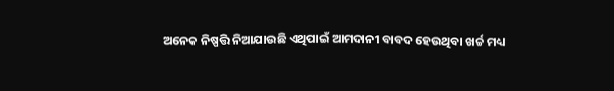ଅନେକ ନିଷ୍ପତ୍ତି ନିଆଯାଉଛି ଏଥିପାଇଁ ଆମଦାନୀ ବାବଦ ହେଉଥିବା ଖର୍ଚ୍ଚ ମଧ୍ୟ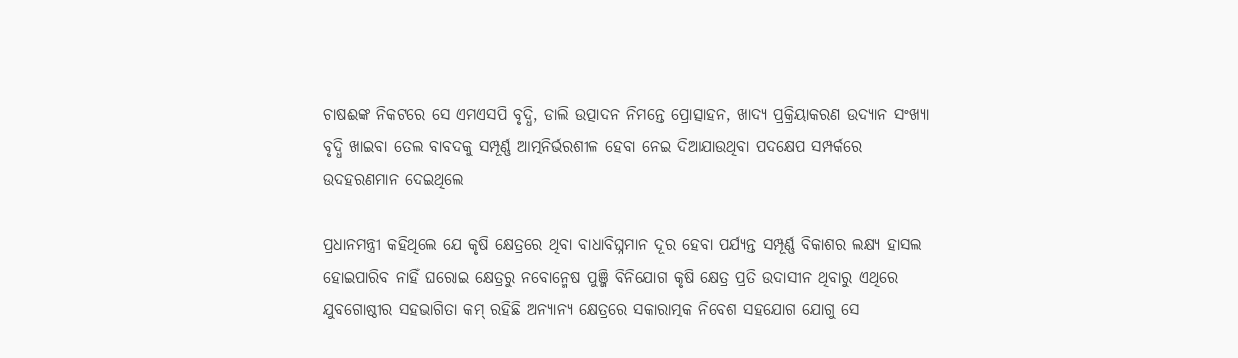ଚାଷଈଙ୍କ ନିକଟରେ ସେ ଏମଏସପି ବୃଦ୍ଧି, ଡାଲି ଉତ୍ପାଦନ ନିମନ୍ତେ ପ୍ରୋତ୍ସାହନ, ଖାଦ୍ୟ ପ୍ରକ୍ରିୟାକରଣ ଉଦ୍ୟାନ ସଂଖ୍ୟା ବୃଦ୍ଧି ଖାଇବା ତେଲ ବାବଦକୁ ସମ୍ପୂର୍ଣ୍ଣ ଆତ୍ମନିର୍ଭରଶୀଳ ହେବା ନେଇ ଦିଆଯାଉଥିବା ପଦକ୍ଷେପ ସମ୍ପର୍କରେ ଉଦହରଣମାନ ଦେଇଥିଲେ

ପ୍ରଧାନମନ୍ତ୍ରୀ କହିଥିଲେ ଯେ କୃଷି କ୍ଷେତ୍ରରେ ଥିବା ବାଧାବିଘ୍ନମାନ ଦୂର ହେବା ପର୍ଯ୍ୟନ୍ତ ସମ୍ପୂର୍ଣ୍ଣ ବିକାଶର ଲକ୍ଷ୍ୟ ହାସଲ ହୋଇପାରିବ ନାହିଁ ଘରୋଇ କ୍ଷେତ୍ରରୁ ନବୋନ୍ମେଷ ପୁଞ୍ଜି ବିନିଯୋଗ କୃଷି କ୍ଷେତ୍ର ପ୍ରତି ଉଦାସୀନ ଥିବାରୁ ଏଥିରେ ଯୁବଗୋଷ୍ଠୀର ସହଭାଗିତା କମ୍ ରହିଛି ଅନ୍ୟାନ୍ୟ କ୍ଷେତ୍ରରେ ସକାରାତ୍ମକ ନିବେଶ ସହଯୋଗ ଯୋଗୁ ସେ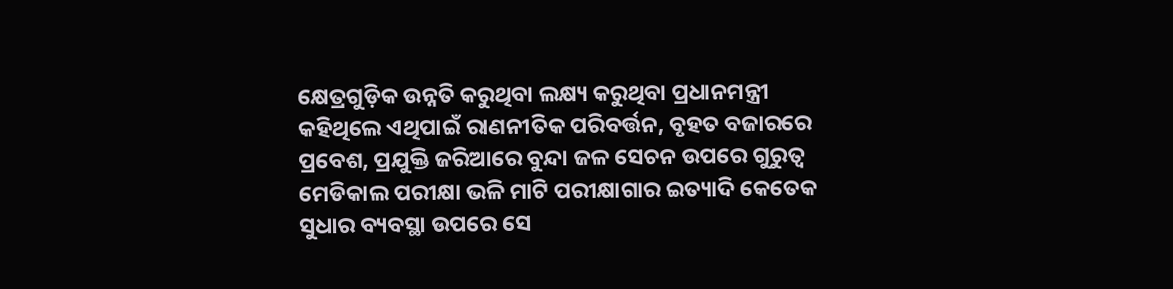କ୍ଷେତ୍ରଗୁଡ଼ିକ ଉନ୍ନତି କରୁଥିବା ଲକ୍ଷ୍ୟ କରୁଥିବା ପ୍ରଧାନମନ୍ତ୍ରୀ କହିଥିଲେ ଏଥିପାଇଁ ରାଣନୀତିକ ପରିବର୍ତ୍ତନ, ବୃହତ ବଜାରରେ ପ୍ରବେଶ, ପ୍ରଯୁକ୍ତି ଜରିଆରେ ବୁନ୍ଦା ଜଳ ସେଚନ ଉପରେ ଗୁରୁତ୍ୱ ମେଡିକାଲ ପରୀକ୍ଷା ଭଳି ମାଟି ପରୀକ୍ଷାଗାର ଇତ୍ୟାଦି କେତେକ ସୁଧାର ବ୍ୟବସ୍ଥା ଉପରେ ସେ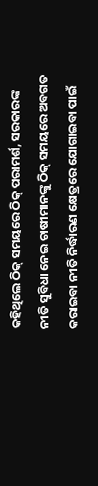କହିଥିଲେ ଠିକ୍ ସମୟରେ ଠିକ୍ ପରାମର୍ଶ, ସରକାରଙ୍କ ନୀତି ସୁବିଧା ନେଇ ଚାଷୀମାନଙ୍କୁ ଠିକ୍ ସମୟରେ ଅବଗତ କରାଇବା ନୀତି ନିର୍ଦ୍ଧାରଣ କ୍ଷେତ୍ରରେ ଯୋଗାଇବା ପାଇଁ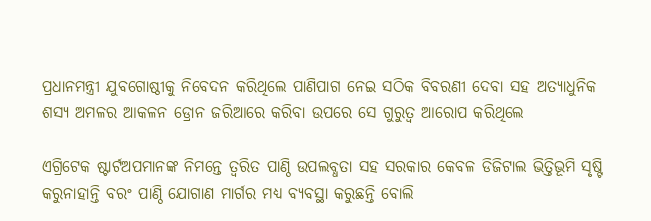ପ୍ରଧାନମନ୍ତ୍ରୀ ଯୁବଗୋଷ୍ଠୀକୁ ନିବେଦନ କରିଥିଲେ ପାଣିପାଗ ନେଇ ସଠିକ ବିବରଣୀ ଦେବା ସହ ଅତ୍ୟାଧୁନିକ ଶସ୍ୟ ଅମଳର ଆକଳନ ଡ୍ରୋନ ଜରିଆରେ କରିବା ଉପରେ ସେ ଗୁରୁତ୍ୱ ଆରୋପ କରିଥିଲେ

ଏଗ୍ରିଟେକ ଷ୍ଟାର୍ଟଅପମାନଙ୍କ ନିମନ୍ତେ ତ୍ୱରିତ ପାଣ୍ଠି ଉପଲବ୍ଧତା ସହ ସରକାର କେବଳ ଡିଜିଟାଲ ଭିତ୍ତିଭୂମି ସୃଷ୍ଟି କରୁନାହାନ୍ତି ବରଂ ପାଣ୍ଠି ଯୋଗାଣ ମାର୍ଗର ମଧ୍ୟ ବ୍ୟବସ୍ଥା କରୁଛନ୍ତି ବୋଲି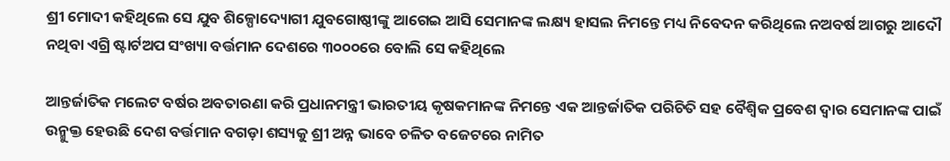ଶ୍ରୀ ମୋଦୀ କହିଥିଲେ ସେ ଯୁବ ଶିଳ୍ପୋଦ୍ୟୋଗୀ ଯୁବଗୋଷ୍ଠୀଙ୍କୁ ଆଗେଇ ଆସି ସେମାନଙ୍କ ଲକ୍ଷ୍ୟ ହାସଲ ନିମନ୍ତେ ମଧ୍ୟ ନିବେଦନ କରିଥିଲେ ନଅବର୍ଷ ଆଗରୁ ଆଦୌ ନଥିବା ଏଗ୍ରି ଷ୍ଟାର୍ଟଅପ ସଂଖ୍ୟା ବର୍ତ୍ତମାନ ଦେଶରେ ୩୦୦୦ରେ ବୋଲି ସେ କହିଥିଲେ

ଆନ୍ତର୍ଜାତିକ ମଲେଟ ବର୍ଷର ଅବତାରଣା କରି ପ୍ରଧାନମନ୍ତ୍ରୀ ଭାରତୀୟ କୃଷକମାନଙ୍କ ନିମନ୍ତେ ଏକ ଆନ୍ତର୍ଜାତିକ ପରିଚିତି ସହ ବୈଶ୍ୱିକ ପ୍ରବେଶ ଦ୍ୱାର ସେମାନଙ୍କ ପାଇଁ ଉନ୍ମୁକ୍ତ ହେଉଛି ଦେଶ ବର୍ତ୍ତମାନ ବଗଡ଼ା ଶସ୍ୟକୁ ଶ୍ରୀ ଅନ୍ନ ଭାବେ ଚଳିତ ବଜେଟରେ ନାମିତ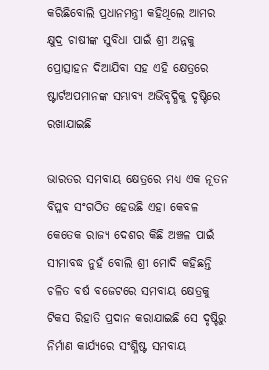କରିଛିବୋଲି ପ୍ରଧାନମନ୍ତ୍ରୀ କହିଥିଲେ ଆମର କ୍ଷୁଦ୍ର ଚାଷୀଙ୍କ ସୁବିଧା ପାଇଁ ଶ୍ରୀ ଅନ୍ନକୁ ପ୍ରୋତ୍ସାହନ ଦିଆଯିବା ସହ ଏହି କ୍ଷେତ୍ରରେ ଷ୍ଟାର୍ଟଅପମାନଙ୍କ ସମ୍ଭାବ୍ୟ ଅଭିବୃଦ୍ଧିକୁ ଦୃଷ୍ଟିରେ ରଖାଯାଇଛି

ଭାରତର ସମବାୟ କ୍ଷେତ୍ରରେ ମଧ୍ୟ ଏକ ନୂତନ ବିପ୍ଳବ ସଂଗଠିତ ହେଉଛି ଏହା କେବଳ କେତେକ ରାଜ୍ୟ ଦେଶର କିଛି ଅଞ୍ଚଳ ପାଇଁ ସୀମାବଦ୍ଧ ନୁହଁ ବୋଲି ଶ୍ରୀ ମୋଦି କହିଛନ୍ତି ଚଳିତ ବର୍ଷ ବଜେଟରେ ସମବାୟ କ୍ଷେତ୍ରକୁ ଟିକସ ରିହାତି ପ୍ରଦାନ କରାଯାଇଛି ସେ ଦୃଷ୍ଟିରୁ ନିର୍ମାଣ କାର୍ଯ୍ୟରେ ସଂଶ୍ଳିଷ୍ଟ ସମବାୟ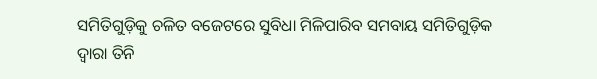ସମିତିଗୁଡ଼ିକୁ ଚଳିତ ବଜେଟରେ ସୁବିଧା ମିଳିପାରିବ ସମବାୟ ସମିତିଗୁଡ଼ିକ ଦ୍ୱାରା ତିନି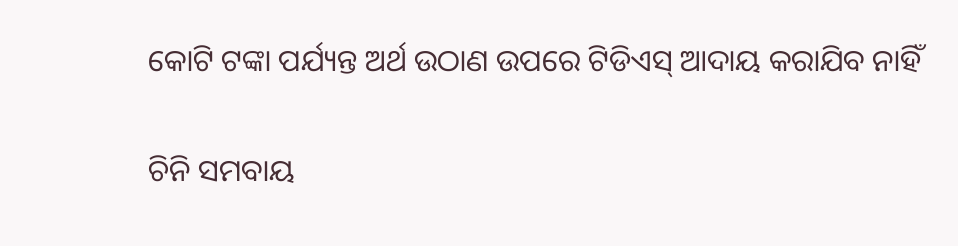କୋଟି ଟଙ୍କା ପର୍ଯ୍ୟନ୍ତ ଅର୍ଥ ଉଠାଣ ଉପରେ ଟିଡିଏସ୍ ଆଦାୟ କରାଯିବ ନାହିଁ

ଚିନି ସମବାୟ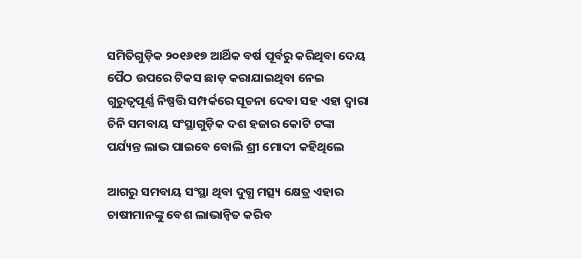ସମିତିଗୁଡ଼ିକ ୨୦୧୬୧୭ ଆର୍ଥିକ ବର୍ଷ ପୂର୍ବରୁ କରିଥିବା ଦେୟ ପୈଠ ଉପରେ ଟିକସ ଛାଡ଼ କରାଯାଇଥିବା ନେଇ ଗୁରୁତ୍ୱପୂର୍ଣ୍ଣ ନିଷ୍ପତ୍ତି ସମ୍ପର୍କରେ ସୂଚନା ଦେବା ସହ ଏହା ଦ୍ୱାରା ଚିନି ସମବାୟ ସଂସ୍ଥାଗୁଡ଼ିକ ଦଶ ହଜାର କୋଟି ଟଙ୍କା ପର୍ଯ୍ୟନ୍ତ ଲାଭ ପାଇବେ ବୋଲି ଶ୍ରୀ ମୋଦୀ କହିଥିଲେ

ଆଗରୁ ସମବାୟ ସଂସ୍ଥା ଥିବା ଦୁଗ୍ଧ ମତ୍ସ୍ୟ କ୍ଷେତ୍ର ଏହାର ଚାଷୀମାନଙ୍କୁ ବେଶ ଲାଭାନ୍ୱିତ କରିବ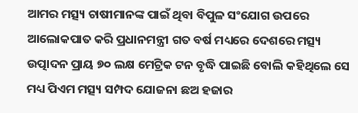ଆମର ମତ୍ସ୍ୟ ଚାଷୀମାନଙ୍କ ପାଇଁ ଥିବା ବିପୁଳ ସଂଯୋଗ ଉପରେ ଆଲୋକପାତ କରି ପ୍ରଧାନମନ୍ତ୍ରୀ ଗତ ବର୍ଷ ମଧ୍ୟରେ ଦେଶରେ ମତ୍ସ୍ୟ ଉତ୍ପାଦନ ପ୍ରାୟ ୭୦ ଲକ୍ଷ ମେଟ୍ରିକ ଟନ ବୃଦ୍ଧି ପାଇଛି ବୋଲି କହିଥିଲେ ସେ ମଧ୍ୟ ପିଏମ ମତ୍ସ୍ୟ ସମ୍ପଦ ଯୋଜନା ଛଅ ହଜାର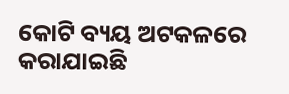କୋଟି ବ୍ୟୟ ଅଟକଳରେ କରାଯାଇଛି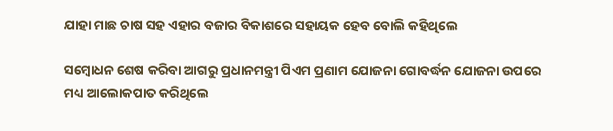ଯାହା ମାଛ ଚାଷ ସହ ଏହାର ବଜାର ବିକାଶରେ ସହାୟକ ହେବ ବୋଲି କହିଥିଲେ

ସମ୍ବୋଧନ ଶେଷ କରିବା ଆଗରୁ ପ୍ରଧାନମନ୍ତ୍ରୀ ପିଏମ ପ୍ରଣାମ ଯୋଜନା ଗୋବର୍ଦ୍ଧନ ଯୋଜନା ଉପରେ ମଧ୍ୟ ଆଲୋକପାତ କରିଥିଲେ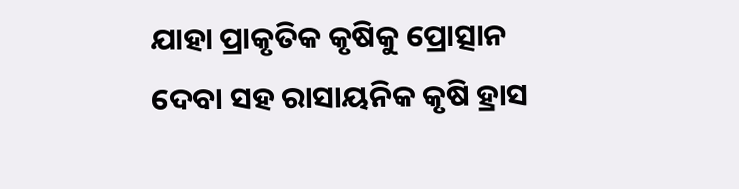ଯାହା ପ୍ରାକୃତିକ କୃଷିକୁ ପ୍ରୋତ୍ସାନ ଦେବା ସହ ରାସାୟନିକ କୃଷି ହ୍ରାସ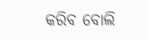କରିବ ବୋଲି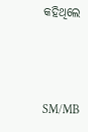କହିଥିଲେ



SM/MB